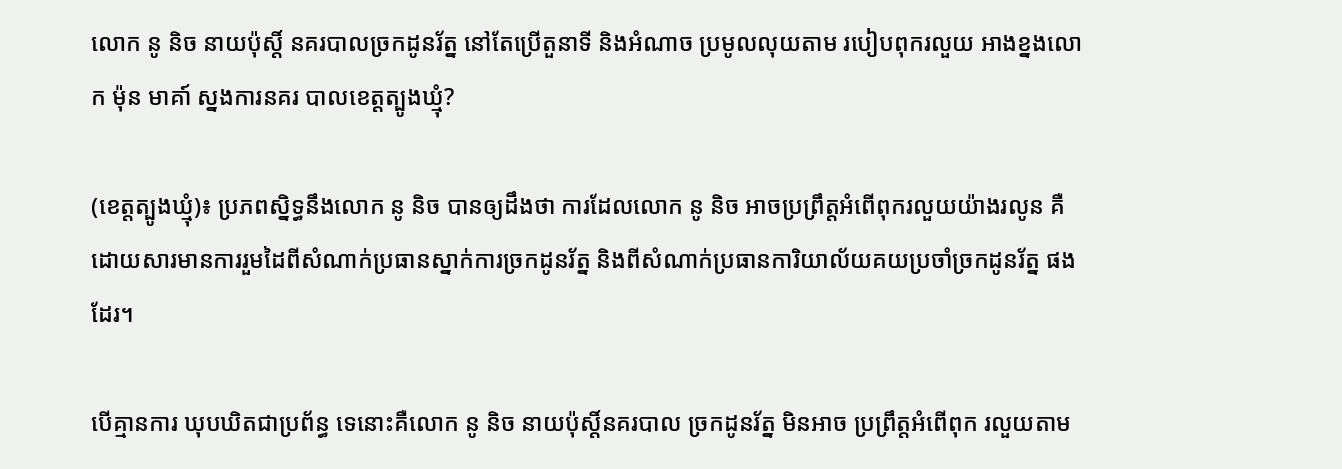លោក នូ និច នាយប៉ុស្តិ៍ នគរបាលច្រកដូនរ័ត្ន នៅតែប្រើតួនាទី និងអំណាច ប្រមូលលុយតាម របៀបពុករលួយ អាងខ្នងលោក ម៉ុន មាគា៍ ស្នងការនគរ បាលខេត្តត្បូងឃ្មុំ?

(ខេត្តត្បូងឃ្មុំ)៖ ប្រភពស្និទ្ធនឹងលោក នូ និច បានឲ្យដឹងថា ការដែលលោក នូ និច អាចប្រព្រឹត្តអំពើពុករលួយយ៉ាងរលូន គឺដោយសារមានការរួមដៃពីសំណាក់ប្រធានស្នាក់ការច្រកដូនរ័ត្ន និងពីសំណាក់ប្រធានការិយាល័យគយប្រចាំច្រកដូនរ័ត្ន ផងដែរ។

បើគ្មានការ ឃុបឃិតជាប្រព័ន្ធ ទេនោះគឺលោក នូ និច នាយប៉ុស្តិ៍នគរបាល ច្រកដូនរ័ត្ន មិនអាច ប្រព្រឹត្តអំពើពុក រលួយតាម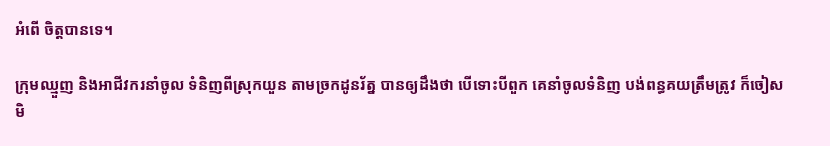អំពើ ចិត្តបានទេ។

ក្រុមឈ្មួញ និងអាជីវករនាំចូល ទំនិញពីស្រុកយួន តាមច្រកដូនរ័ត្ន បានឲ្យដឹងថា បើទោះបីពួក គេនាំចូលទំនិញ បង់ពន្ធគយត្រឹមត្រូវ ក៏ចៀសមិ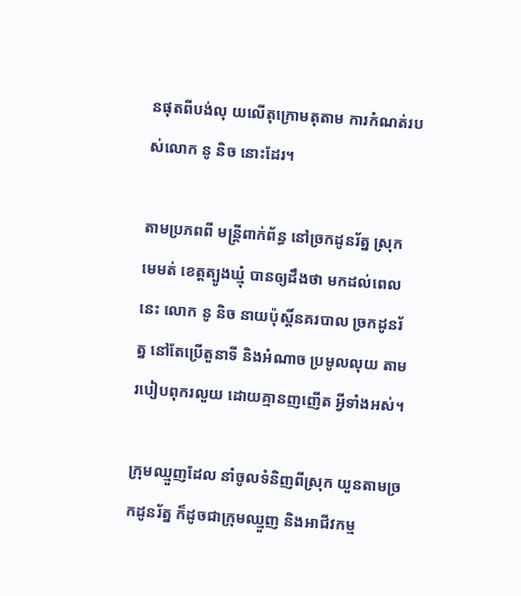នផុតពីបង់លុ យលើតុក្រោមតុតាម ការកំណត់របស់លោក នូ និច នោះដែរ។

តាមប្រភពពី មន្រ្តីពាក់ព័ន្ធ នៅច្រកដូនរ័ត្ន ស្រុកមេមត់ ខេត្តត្បូងឃ្មុំ បានឲ្យដឹងថា មកដល់ពេលនេះ លោក នូ និច នាយប៉ុស្តិ៍នគរបាល ច្រកដូនរ័ត្ន នៅតែប្រើតួនាទី និងអំណាច ប្រមូលលុយ តាមរបៀបពុករលួយ ដោយគ្មានញញើត អ្វីទាំងអស់។

ក្រុមឈ្មួញដែល នាំចូលទំនិញពីស្រុក យួនតាមច្រកដូនរ័ត្ន ក៏ដូចជាក្រុមឈ្មួញ និងអាជីវកម្ម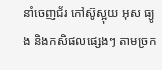នាំចេញជ័រ កៅស៊ូស្អុយ អុស ធ្យូង និងកសិផលផ្សេងៗ តាមច្រក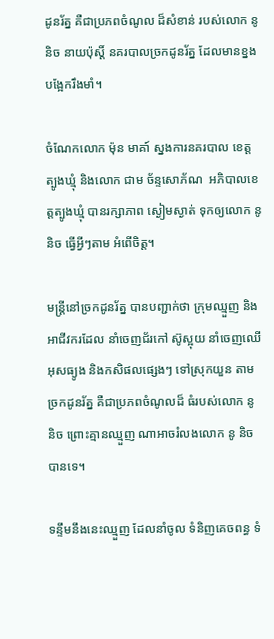ដូនរ័ត្ន គឺជាប្រភពចំណូល ដ៏សំខាន់ របស់លោក នូ និច នាយប៉ុស្តិ៍ នគរបាលច្រកដូនរ័ត្ន ដែលមានខ្នង បង្អែករឹងមាំ។

ចំណែកលោក ម៉ុន មាគា៍ ស្នងការនគរបាល ខេត្តត្បូងឃ្មុំ និងលោក ជាម ច័ន្ទសោភ័ណ  អភិបាលខេត្តត្បូងឃ្មុំ បានរក្សាភាព ស្ងៀមស្ងាត់ ទុកឲ្យលោក នូ និច ធ្វើអ្វីៗតាម អំពើចិត្ត។

មន្រ្តីនៅច្រកដូនរ័ត្ន បានបញ្ជាក់ថា ក្រុមឈ្មួញ និងអាជីវករដែល នាំចេញជ័រកៅ ស៊ូស្អុយ នាំចេញឈើ អុសធ្យូង និងកសិផលផ្សេងៗ ទៅស្រុកយួន តាមច្រកដូនរ័ត្ន គឺជាប្រភពចំណូលដ៏ ធំរបស់លោក នូ និច ព្រោះគ្មានឈ្មួញ ណាអាចរំលងលោក នូ និច បានទេ។

ទន្ទឹមនឹងនេះឈ្មួញ ដែលនាំចូល ទំនិញគេចពន្ធ ទំ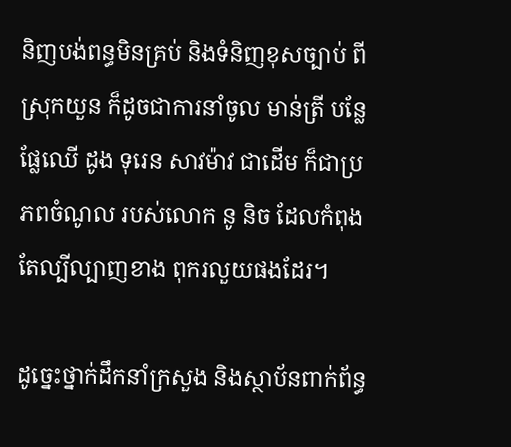និញបង់ពន្ធមិនគ្រប់ និងទំនិញខុសច្បាប់ ពីស្រុកយួន ក៏ដូចជាការនាំចូល មាន់ត្រី បន្លែ ផ្លែឈើ ដូង ទុរេន សាវម៉ាវ ជាដើម ក៏ជាប្រភពចំណូល របស់លោក នូ និច ដែលកំពុង តែល្បីល្បាញខាង ពុករលួយផងដែរ។

ដូច្នេះថ្នាក់ដឹកនាំក្រសួង និងស្ថាប័នពាក់ព័ន្ធ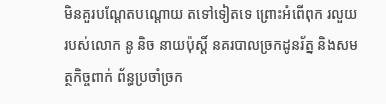មិនគួរបណ្ដែតបណ្ដោយ តទៅទៀតទេ ព្រោះអំពើពុក រលួយរបស់លោក នូ និច នាយប៉ុស្តិ៍ នគរបាលច្រកដូនរ័ត្ន និងសមត្ថកិច្ចពាក់ ព័ន្ធប្រចាំច្រក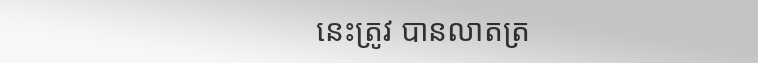នេះត្រូវ បានលាតត្រ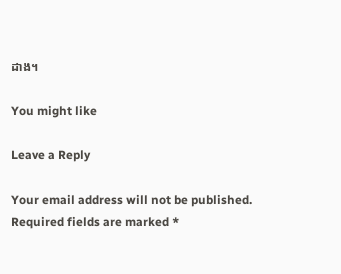ដាង។

You might like

Leave a Reply

Your email address will not be published. Required fields are marked *